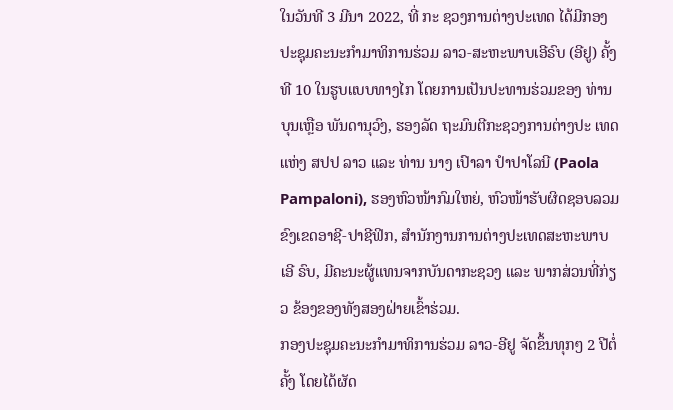ໃນວັນທີ 3 ມີນາ 2022, ທີ່ ກະ ຊວງການຕ່າງປະເທດ ໄດ້ມີກອງປະຊຸມຄະນະກຳມາທິການຮ່ວມ ລາວ-ສະຫະພາບເອີຣົບ (ອີຢູ) ຄັ້ງທີ 10 ໃນຮູບແບບທາງໄກ ໂດຍການເປັນປະທານຮ່ວມຂອງ ທ່ານ ບຸນເຫຼືອ ພັນດານຸວົງ, ຮອງລັດ ຖະມົນຕີກະຊວງການຕ່າງປະ ເທດ ແຫ່ງ ສປປ ລາວ ແລະ ທ່ານ ນາງ ເປົາລາ ປຳປາໂລນີ (Paola Pampaloni), ຮອງຫົວໜ້າກົມໃຫຍ່, ຫົວໜ້າຮັບຜິດຊອບລວມຂົງເຂດອາຊີ-ປາຊີຟິກ, ສຳນັກງານການຕ່າງປະເທດສະຫະພາບເອີ ຣົບ, ມີຄະນະຜູ້ແທນຈາກບັນດາກະຊວງ ແລະ ພາກສ່ວນທີ່ກ່ຽວ ຂ້ອງຂອງທັງສອງຝ່າຍເຂົ້າຮ່ວມ.
ກອງປະຊຸມຄະນະກຳມາທິການຮ່ວມ ລາວ-ອີຢູ ຈັດຂຶ້ນທຸກໆ 2 ປີຕໍ່ຄັ້ງ ໂດຍໄດ້ຜັດ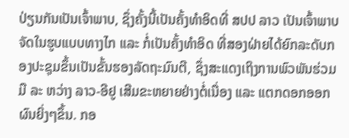ປ່ຽນກັນເປັນເຈົ້າພາບ, ຊຶ່ງຄັ້ງນີ້ເປັນຄັ້ງທໍາອິດທີ່ ສປປ ລາວ ເປັນເຈົ້າພາບຈັດໃນຮູບແບບທາງໄກ ແລະ ກໍ່ເປັນຄັ້ງທໍາອິດ ທີ່ສອງຝ່າຍໄດ້ຍົກລະດັບກອງປະຊຸມຂຶ້ນເປັນຂັ້ນຮອງລັດຖະມົນຕີ, ຊຶ່ງສະແດງເຖິງການພົວພັນຮ່ວມມື ລະ ຫວ່າງ ລາວ-ອີຢູ ເສີມຂະຫຍາຍຢ່າງຕໍ່ເນື່ອງ ແລະ ແຕກດອກອອກຜົນຍິ່ງໆຂຶ້ນ. ກອ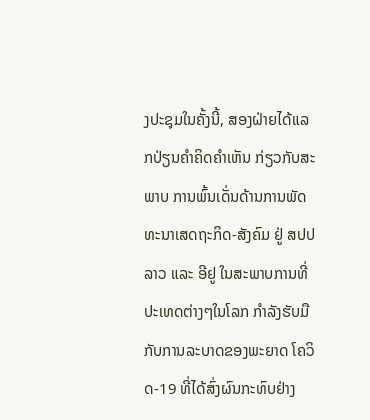ງປະຊຸມໃນຄັ້ງນີ້, ສອງຝ່າຍໄດ້ແລກປ່ຽນຄຳຄິດຄຳເຫັນ ກ່ຽວກັບສະພາບ ການພົ້ນເດັ່ນດ້ານການພັດທະນາເສດຖະກິດ-ສັງຄົມ ຢູ່ ສປປ ລາວ ແລະ ອີຢູ ໃນສະພາບການທີ່ປະເທດຕ່າງໆໃນໂລກ ກຳລັງຮັບມືກັບການລະບາດຂອງພະຍາດ ໂຄວິດ-19 ທີ່ໄດ້ສົ່ງຜົນກະທົບຢ່າງ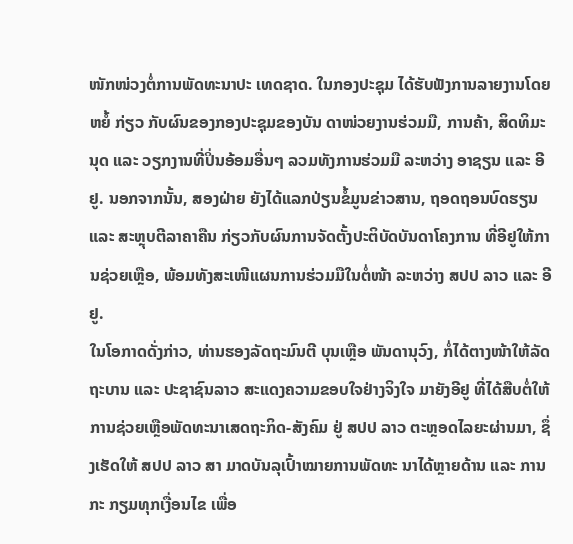ໜັກໜ່ວງຕໍ່ການພັດທະນາປະ ເທດຊາດ. ໃນກອງປະຊຸມ ໄດ້ຮັບຟັງການລາຍງານໂດຍຫຍໍ້ ກ່ຽວ ກັບຜົນຂອງກອງປະຊຸມຂອງບັນ ດາໜ່ວຍງານຮ່ວມມື, ການຄ້າ, ສິດທິມະນຸດ ແລະ ວຽກງານທີ່ປິ່ນອ້ອມອື່ນໆ ລວມທັງການຮ່ວມມື ລະຫວ່າງ ອາຊຽນ ແລະ ອີຢູ. ນອກຈາກນັ້ນ, ສອງຝ່າຍ ຍັງໄດ້ແລກປ່ຽນຂໍ້ມູນຂ່າວສານ, ຖອດຖອນບົດຮຽນ ແລະ ສະຫຼຸບຕີລາຄາຄືນ ກ່ຽວກັບຜົນການຈັດຕັ້ງປະຕິບັດບັນດາໂຄງການ ທີ່ອີຢູໃຫ້ການຊ່ວຍເຫຼືອ, ພ້ອມທັງສະເໜີແຜນການຮ່ວມມືໃນຕໍ່ໜ້າ ລະຫວ່າງ ສປປ ລາວ ແລະ ອີຢູ.
ໃນໂອກາດດັ່ງກ່າວ, ທ່ານຮອງລັດຖະມົນຕີ ບຸນເຫຼືອ ພັນດານຸວົງ, ກໍ່ໄດ້ຕາງໜ້າໃຫ້ລັດຖະບານ ແລະ ປະຊາຊົນລາວ ສະແດງຄວາມຂອບໃຈຢ່າງຈິງໃຈ ມາຍັງອີຢູ ທີ່ໄດ້ສືບຕໍ່ໃຫ້ການຊ່ວຍເຫຼືອພັດທະນາເສດຖະກິດ-ສັງຄົມ ຢູ່ ສປປ ລາວ ຕະຫຼອດໄລຍະຜ່ານມາ, ຊຶ່ງເຮັດໃຫ້ ສປປ ລາວ ສາ ມາດບັນລຸເປົ້າໝາຍການພັດທະ ນາໄດ້ຫຼາຍດ້ານ ແລະ ການກະ ກຽມທຸກເງື່ອນໄຂ ເພື່ອ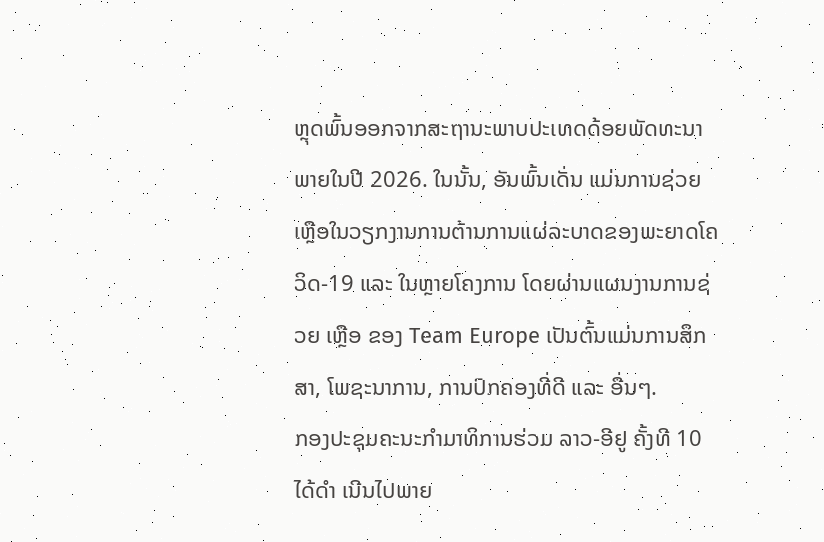ຫຼຸດພົ້ນອອກຈາກສະຖານະພາບປະເທດດ້ອຍພັດທະນາ ພາຍໃນປີ 2026. ໃນນັ້ນ, ອັນພົ້ນເດັ່ນ ແມ່ນການຊ່ວຍເຫຼືອໃນວຽກງານການຕ້ານການແຜ່ລະບາດຂອງພະຍາດໂຄວິດ-19 ແລະ ໃນຫຼາຍໂຄງການ ໂດຍຜ່ານແຜນງານການຊ່ວຍ ເຫຼືອ ຂອງ Team Europe ເປັນຕົ້ນແມ່ນການສຶກສາ, ໂພຊະນາການ, ການປົກຄອງທີ່ດີ ແລະ ອື່ນໆ.
ກອງປະຊຸມຄະນະກຳມາທິການຮ່ວມ ລາວ-ອີຢູ ຄັ້ງທີ 10 ໄດ້ດຳ ເນີນໄປພາຍ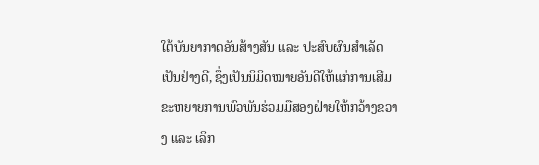ໃຕ້ບັນຍາກາດອັນສ້າງສັນ ແລະ ປະສົບຜົນສຳເລັດເປັນຢ່າງດີ, ຊຶ່ງເປັນນິມິດໝາຍອັນດີໃຫ້ແກ່ການເສີມຂະຫຍາຍການພົວພັນຮ່ວມມືສອງຝ່າຍໃຫ້ກວ້າງຂວາງ ແລະ ເລິກ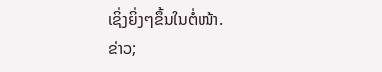ເຊິ່ງຍິ່ງໆຂຶ້ນໃນຕໍ່ໜ້າ.
ຂ່າວ;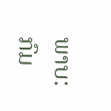ພາບ: ກົມ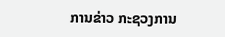ການຂ່າວ ກະຊວງການ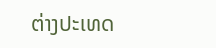ຕ່າງປະເທດ